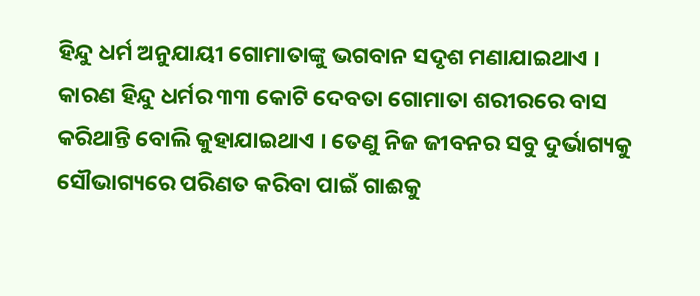ହିନ୍ଦୁ ଧର୍ମ ଅନୁଯାୟୀ ଗୋମାତାଙ୍କୁ ଭଗବାନ ସଦୃଶ ମଣାଯାଇଥାଏ । କାରଣ ହିନ୍ଦୁ ଧର୍ମର ୩୩ କୋଟି ଦେବତା ଗୋମାତା ଶରୀରରେ ବାସ କରିଥାନ୍ତି ବୋଲି କୁହାଯାଇଥାଏ । ତେଣୁ ନିଜ ଜୀବନର ସବୁ ଦୁର୍ଭାଗ୍ୟକୁ ସୌଭାଗ୍ୟରେ ପରିଣତ କରିବା ପାଇଁ ଗାଈକୁ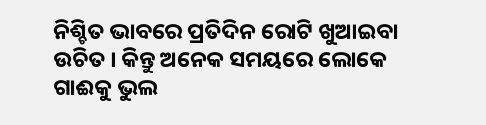ନିଶ୍ଚିତ ଭାବରେ ପ୍ରତିଦିନ ରୋଟି ଖୁଆଇବା ଉଚିତ । କିନ୍ତୁ ଅନେକ ସମୟରେ ଲୋକେ ଗାଈକୁ ଭୁଲ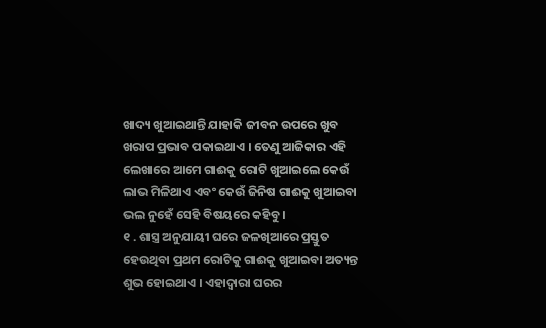ଖାଦ୍ୟ ଖୁଆଇଥାନ୍ତି ଯାହାକି ଜୀବନ ଉପରେ ଖୁବ ଖରାପ ପ୍ରଭାବ ପକାଇଥାଏ । ତେଣୁ ଆଜିକାର ଏହି ଲେଖାରେ ଆମେ ଗାଈକୁ ରୋଟି ଖୁଆଇଲେ କେଉଁ ଲାଭ ମିଳିଥାଏ ଏବଂ କେଉଁ ଜିନିଷ ଗାଈକୁ ଖୁଆଇବା ଭଲ ନୁହେଁ ସେହି ବିଷୟରେ କହିବୁ ।
୧ . ଶାସ୍ତ୍ର ଅନୁଯାୟୀ ଘରେ ଜଳଖିଆରେ ପ୍ରସ୍ତୁତ ହେଉଥିବା ପ୍ରଥମ ରୋଟିକୁ ଗାଈକୁ ଖୁଆଇବା ଅତ୍ୟନ୍ତ ଶୁଭ ହୋଇଥାଏ । ଏହାଦ୍ବାରା ଘରର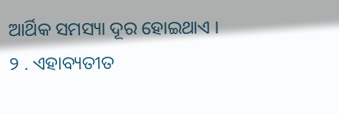ଆର୍ଥିକ ସମସ୍ୟା ଦୂର ହୋଇଥାଏ ।
୨ . ଏହାବ୍ୟତୀତ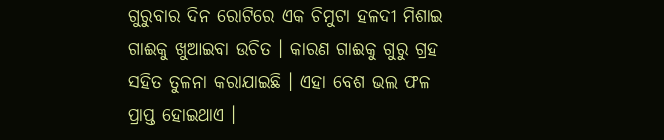ଗୁରୁବାର ଦିନ ରୋଟିରେ ଏକ ଚିମୁଟା ହଳଦୀ ମିଶାଇ ଗାଈକୁ ଖୁଆଇବା ଉଚିତ । କାରଣ ଗାଈକୁ ଗୁରୁ ଗ୍ରହ ସହିତ ତୁଳନା କରାଯାଇଛି । ଏହା ବେଶ ଭଲ ଫଳ ପ୍ରାପ୍ତ ହୋଇଥାଏ ।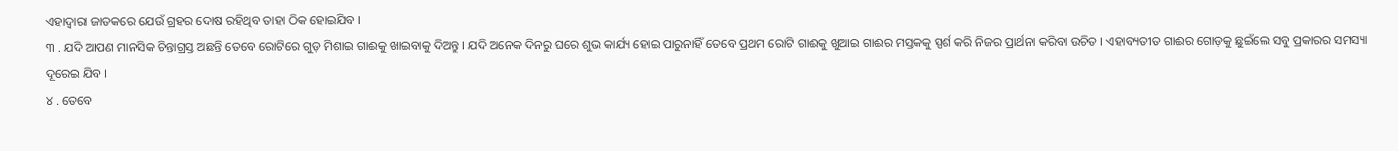ଏହାଦ୍ବାରା ଜାତକରେ ଯେଉଁ ଗ୍ରହର ଦୋଷ ରହିଥିବ ତାହା ଠିକ ହୋଇଯିବ ।
୩ . ଯଦି ଆପଣ ମାନସିକ ଚିନ୍ତାଗ୍ରସ୍ତ ଅଛନ୍ତି ତେବେ ରୋଟିରେ ଗୁଡ଼ ମିଶାଇ ଗାଈକୁ ଖାଇବାକୁ ଦିଅନ୍ତୁ । ଯଦି ଅନେକ ଦିନରୁ ଘରେ ଶୁଭ କାର୍ଯ୍ୟ ହୋଇ ପାରୁନାହିଁ ତେବେ ପ୍ରଥମ ରୋଟି ଗାଈକୁ ଖୁଆଇ ଗାଈର ମସ୍ତକକୁ ସ୍ପର୍ଶ କରି ନିଜର ପ୍ରାର୍ଥନା କରିବା ଉଚିତ । ଏହାବ୍ୟତୀତ ଗାଈର ଗୋଡ଼କୁ ଛୁଇଁଲେ ସବୁ ପ୍ରକାରର ସମସ୍ୟା ଦୂରେଇ ଯିବ ।
୪ . ତେବେ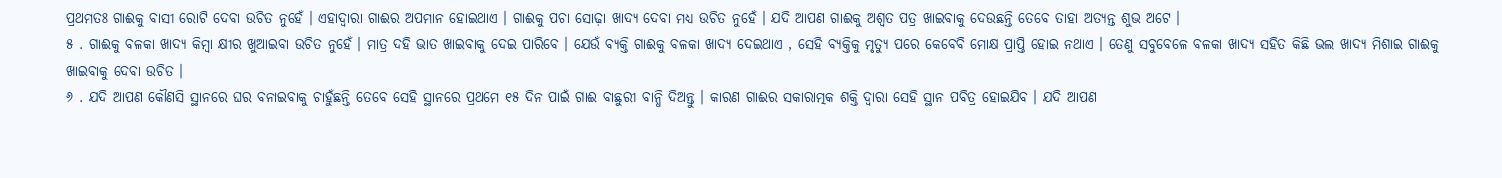ପ୍ରଥମତଃ ଗାଈକୁ ବାସୀ ରୋଟି ଦେବା ଉଚିତ ନୁହେଁ । ଏହାଦ୍ବାରା ଗାଈର ଅପମାନ ହୋଇଥାଏ । ଗାଈକୁ ପଚା ସୋଢ଼ା ଖାଦ୍ୟ ଦେବା ମଧ୍ୟ ଉଚିତ ନୁହେଁ । ଯଦି ଆପଣ ଗାଈକୁ ଅଶ୍ୱତ ପତ୍ର ଖାଇବାକୁ ଦେଉଛନ୍ତି ତେବେ ତାହା ଅତ୍ୟନ୍ତ ଶୁଭ ଅଟେ ।
୫ . ଗାଈକୁ ବଳକା ଖାଦ୍ୟ କିମ୍ବା କ୍ଷୀର ଖୁଆଇବା ଉଚିତ ନୁହେଁ । ମାତ୍ର ଦହି ଭାତ ଖାଇବାକୁ ଦେଇ ପାରିବେ । ଯେଉଁ ବ୍ୟକ୍ତି ଗାଈକୁ ବଳକା ଖାଦ୍ୟ ଦେଇଥାଏ , ସେହି ବ୍ୟକ୍ତିକୁ ମୃତ୍ୟୁ ପରେ କେବେବି ମୋକ୍ଷ ପ୍ରାପ୍ତି ହୋଇ ନଥାଏ । ତେଣୁ ସବୁବେଳେ ବଳକା ଖାଦ୍ୟ ସହିତ କିଛି ଭଲ ଖାଦ୍ୟ ମିଶାଇ ଗାଈକୁ ଖାଇବାକୁ ଦେବା ଉଚିତ ।
୬ . ଯଦି ଆପଣ କୌଣସି ସ୍ଥାନରେ ଘର ବନାଇବାକୁ ଚାହୁଁଛନ୍ତି ତେବେ ସେହି ସ୍ଥାନରେ ପ୍ରଥମେ ୧୫ ଦିନ ପାଇଁ ଗାଈ ବାଛୁରୀ ବାନ୍ଧି ଦିଅନ୍ତୁ । କାରଣ ଗାଈର ସକାରାତ୍ମକ ଶକ୍ତି ଦ୍ୱାରା ସେହି ସ୍ଥାନ ପବିତ୍ର ହୋଇଯିବ । ଯଦି ଆପଣ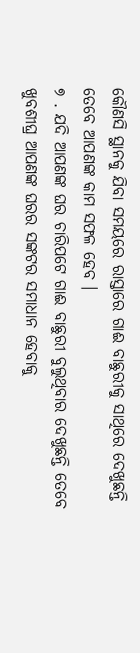କୌଣସି ସ୍ଥାନକୁ ଯିବା ସମୟରେ ରାସ୍ତାରେ ଗାଈ ବାଛୁରୀକୁ ସାଥିରେ ଦେଖୁଛନ୍ତି ତେବେ ଆପଣଙ୍କ କାମ ସଫଳ ହେବ ।
୭ . ଯଦି ଆପଣଙ୍କ ଘର ଚାରିପଟେ ଗାଈ ବାଛୁରୀ ବୁଲୁଥିବାର ଦେଖୁଛନ୍ତି ତେବେ ଖୁବଶୀଘ୍ର ଆପଣଙ୍କ ଘରର ସଙ୍କଟର ସମାଧାନ ହେବାକୁ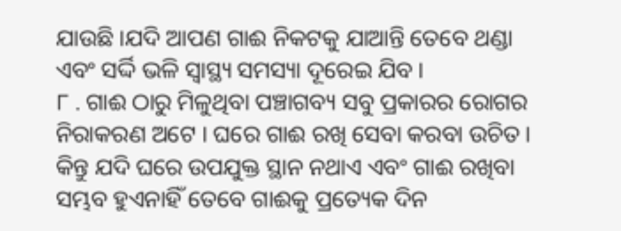ଯାଉଛି ।ଯଦି ଆପଣ ଗାଈ ନିକଟକୁ ଯାଆନ୍ତି ତେବେ ଥଣ୍ଡା ଏବଂ ସର୍ଦ୍ଦି ଭଳି ସ୍ୱାସ୍ଥ୍ୟ ସମସ୍ୟା ଦୂରେଇ ଯିବ ।
୮ . ଗାଈ ଠାରୁ ମିଳୁଥିବା ପଞ୍ଚାଗବ୍ୟ ସବୁ ପ୍ରକାରର ରୋଗର ନିରାକରଣ ଅଟେ । ଘରେ ଗାଈ ରଖି ସେବା କରବା ଉଚିତ । କିନ୍ତୁ ଯଦି ଘରେ ଉପଯୁକ୍ତ ସ୍ଥାନ ନଥାଏ ଏବଂ ଗାଈ ରଖିବା ସମ୍ଭବ ହୁଏନାହିଁ ତେବେ ଗାଈକୁ ପ୍ରତ୍ୟେକ ଦିନ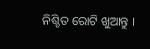ନିଶ୍ଚିତ ରୋଟି ଖୁଆନ୍ତୁ ।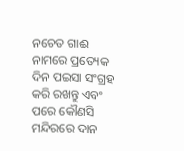ନଚେତ ଗାଈ ନାମରେ ପ୍ରତ୍ୟେକ ଦିନ ପଇସା ସଂଗ୍ରହ କରି ରଖନ୍ତୁ ଏବଂ ପରେ କୌଣସି ମନ୍ଦିରରେ ଦାନ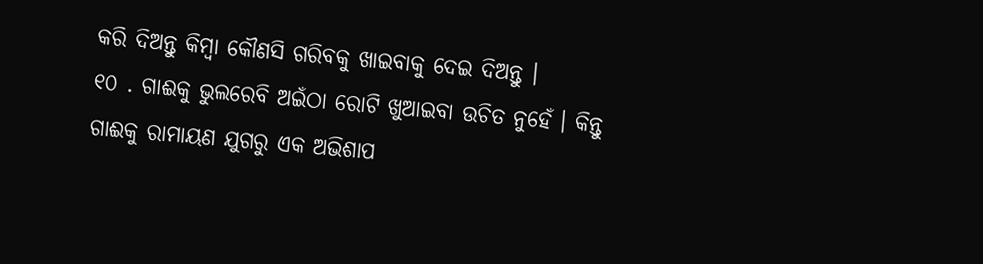କରି ଦିଅନ୍ତୁ କିମ୍ବା କୌଣସି ଗରିବକୁ ଖାଇବାକୁ ଦେଇ ଦିଅନ୍ତୁ ।
୧୦ . ଗାଈକୁ ଭୁଲରେବି ଅଇଁଠା ରୋଟି ଖୁଆଇବା ଉଚିତ ନୁହେଁ । କିନ୍ତୁ ଗାଈକୁ ରାମାୟଣ ଯୁଗରୁ ଏକ ଅଭିଶାପ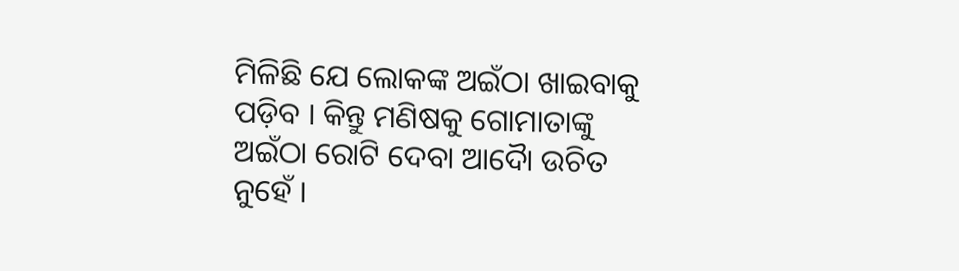ମିଳିଛି ଯେ ଲୋକଙ୍କ ଅଇଁଠା ଖାଇବାକୁ ପଡ଼ିବ । କିନ୍ତୁ ମଣିଷକୁ ଗୋମାତାଙ୍କୁ ଅଇଁଠା ରୋଟି ଦେବା ଆଦୋୖ ଉଚିତ ନୁହେଁ ।